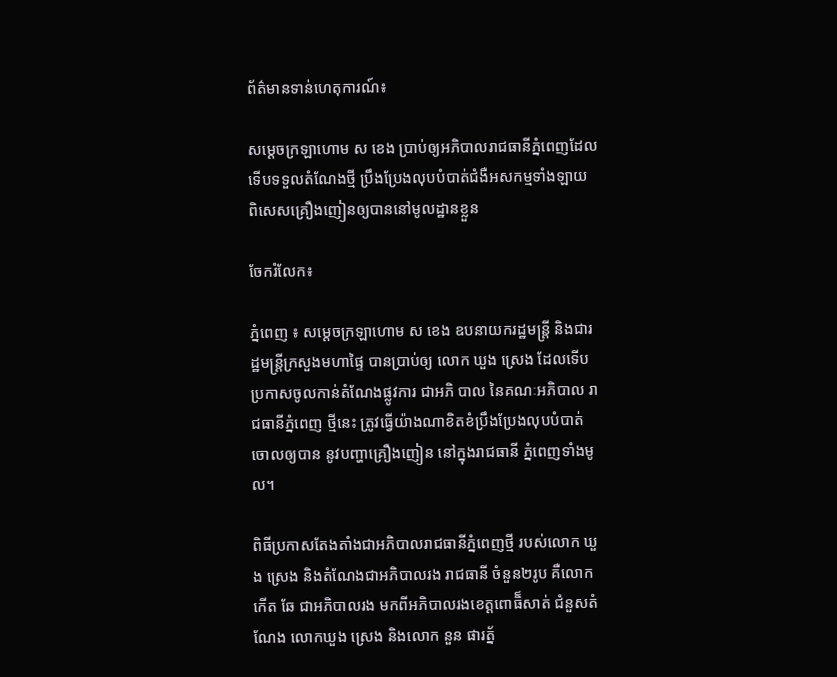ព័ត៌មានទាន់ហេតុការណ៍៖

សម្ដេចក្រឡាហោម ស ខេង ប្រាប់ឲ្យអភិបាលរាជធានីភ្នំពេញដែលទើបទទួលតំណែងថ្មី ប្រឹងប្រែងលុបបំបាត់ជំងឺអសកម្មទាំងឡាយ ពិសេសគ្រឿងញៀនឲ្យបាននៅមូលដ្ឋានខ្លួន

ចែករំលែក៖

ភ្នំពេញ ៖ សម្ដេចក្រឡាហោម ស ខេង ឧបនាយករដ្ឋមន្ដ្រី និងជារដ្ឋមន្ដ្រីក្រសួងមហាផ្ទៃ បានប្រាប់ឲ្យ លោក ឃួង ស្រេង ដែលទើបប្រកាសចូលកាន់តំណែងផ្លូវការ ជាអភិ បាល នៃគណៈអភិបាល រាជធានីភ្នំពេញ ថ្មីនេះ ត្រូវធ្វើយ៉ាងណាខិតខំប្រឹងប្រែងលុបបំបាត់ ចោលឲ្យបាន នូវបញ្ហាគ្រឿងញៀន នៅក្នុងរាជធានី ភ្នំពេញទាំងមូល។

ពិធីប្រកាសតែងតាំងជាអភិបាលរាជធានីភ្នំពេញថ្មី របស់លោក ឃួង ស្រេង និងតំណែងជាអភិបាលរង រាជធានី ចំនួន២រូប គឺលោក កើត ឆែ ជាអភិបាលរង មកពីអភិបាលរងខេត្ដពោធិ៏សាត់ ជំនួសតំណែង លោកឃួង ស្រេង និងលោក នួន ផារត្ន័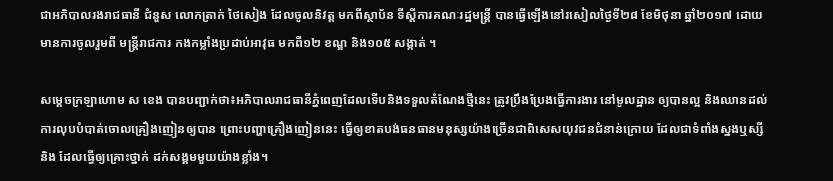ជាអភិបាលរងរាជធានី ជំនួស លោកត្រាក់ ថៃសៀង ដែលចូលនិវត្ដ មកពីស្ថាប័ន ទីស្ដីការគណៈរដ្ឋមន្ដ្រី បានធ្វើឡើងនៅរសៀលថ្ងៃទី២៨ ខែមិថុនា ឆ្នាំ២០១៧ ដោយមានការចូលរួមពី មន្ដ្រីរាជការ កងកម្លាំងប្រដាប់អាវុធ មកពី១២ ខណ្ឌ និង១០៥ សង្កាត់ ។

សម្ដេចក្រឡាហោម ស ខេង បានបញ្ជាក់ថា៖អភិបាលរាជធានីភ្នំពេញដែលទើបនិងទទួលតំណែងថ្មីនេះ ត្រូវប្រឹងប្រែងធ្វើការងារ នៅមូលដ្ឋាន ឲ្យបានល្អ និងឈានដល់ការលុបបំបាត់ចោលគ្រឿងញៀនឲ្យបាន ព្រោះបញ្ហាគ្រឿងញៀននេះ ធ្វើឲ្យខាតបង់ធនធានមនុស្សយ៉ាងច្រើនជាពិសេសយុវជនជំនាន់ក្រោយ ដែលជាទំពាំងស្នងឬស្សី និង ដែលធ្វើឲ្យគ្រោះថ្នាក់ ដក់សង្គមមួយយ៉ាងខ្លាំង។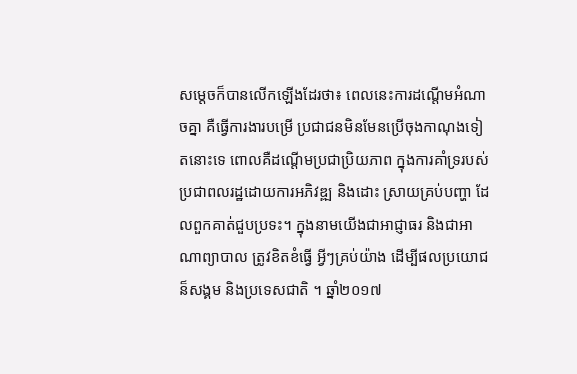សម្តេចក៏បានលើកឡើងដែរថា៖ ពេលនេះការដណ្តើមអំណាចគ្នា គឺធ្វើការងារបម្រើ ប្រជាជនមិនមែនប្រើចុងកាណុងទៀតនោះទេ ពោលគឺដណ្តើមប្រជាប្រិយភាព ក្នុងការគាំទ្ររបស់ ប្រជាពលរដ្ឋដោយការអភិវឌ្ឍ និងដោះ ស្រាយគ្រប់បញ្ហា ដែលពួកគាត់ជួបប្រទះ។ ក្នុងនាមយើងជាអាជ្ញាធរ និងជាអាណាព្យាបាល ត្រូវខិតខំធ្វើ អ្វីៗគ្រប់យ៉ាង ដើម្បីផលប្រយោជន៏សង្គម និងប្រទេសជាតិ ។ ឆ្នាំ២០១៧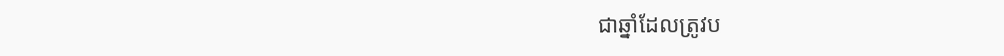ជាឆ្នាំដែលត្រូវប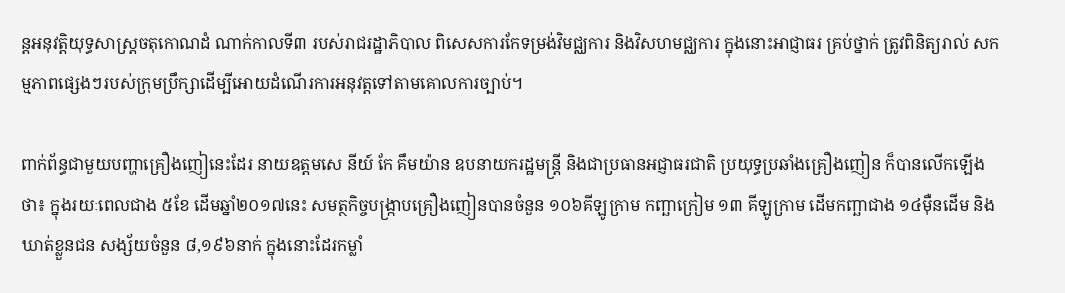ន្តអនុវត្តិយុទ្ធសាស្រ្តចតុកោណដំ ណាក់កាលទី៣ របស់រាជរដ្ឋាភិបាល ពិសេសការកែទម្រង់វិមជ្ឈការ និងវិសហមជ្ឈការ ក្នុងនោះអាជ្ញាធរ គ្រប់ថ្នាក់ ត្រូវពិនិត្យរាល់ សកម្មភាពផ្សេងៗរបស់ក្រុមប្រឹក្សាដើម្បីអោយដំណើរការអនុវត្តទៅតាមគោលការច្បាប់។

ពាក់ព័ន្ធជាមួយបញ្ហាគ្រឿងញៀនេះដែរ នាយឧត្ដមសេ នីយ៍ កែ គឹមយ៉ាន ឧបនាយករដ្ឋមន្ត្រី និងជាប្រធានអជ្ញាធរជាតិ ប្រយុទ្ធប្រឆាំងគ្រឿងញៀន ក៏បានលើកឡើងថា៖ ក្នុងរយៈពេលជាង ៥ខែ ដើមឆ្នាំ២០១៧នេះ សមត្ថកិច្ចបង្ក្រាបគ្រឿងញៀនបានចំនួន ១០៦គីឡូក្រាម កញ្ឆាក្រៀម ១៣ គីឡូក្រាម ដើមកញ្ឆាជាង ១៤ម៉ឺនដើម និងឃាត់ខ្លួនជន សង្ស័យចំនួន ៨,១៩៦នាក់ ក្នុងនោះដែរកម្លាំ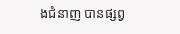ងជំនាញ បានផ្សព្វ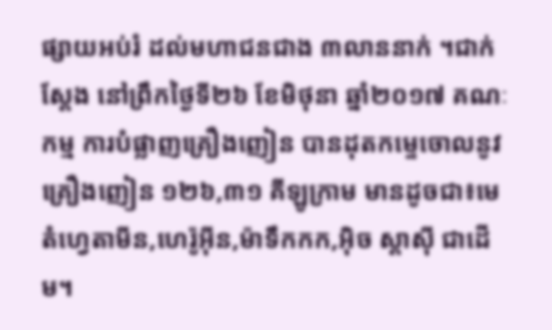ផ្សាយអប់រំ ដល់មហាជនជាង ៣លាននាក់ ។ជាក់ស្ដែង នៅព្រឹកថ្ងៃទី២៦ ខែមិថុនា ឆ្នាំ២០១៧ គណៈកម្ម ការបំផ្លាញគ្រឿងញៀន បានដុតកម្ទេចោលនូវគ្រឿងញៀន ១២៦,៣១ គីឡូក្រាម មានដូចជា៖មេតំហ្វេតាមីន,ហេរ៉ូអ៊ីន,ម៉ាទឹកកក,អ៊ិច ស្តាស៊ី ជាដើម។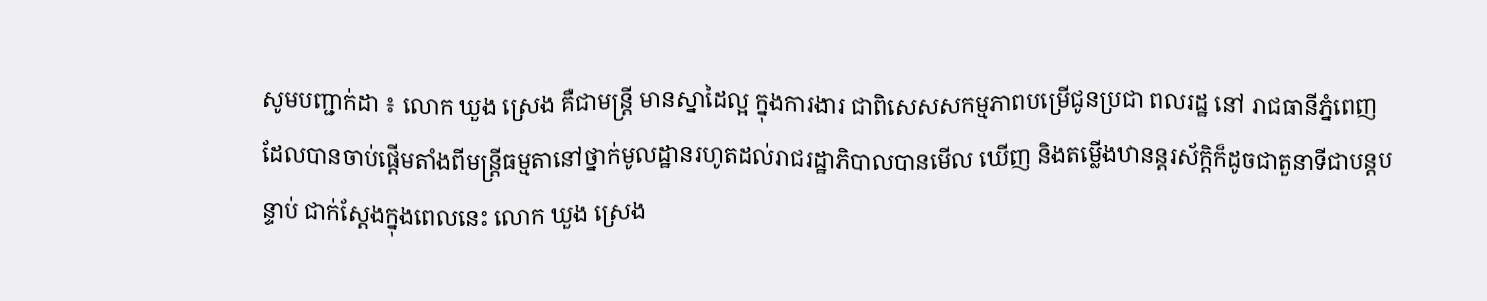សូមបញ្ជាក់ដា ៖ លោក ឃួង ស្រេង គឺជាមន្ត្រី មានស្នាដៃល្អ ក្នុងការងារ ជាពិសេសសកម្មភាពបម្រើជូនប្រជា ពលរដ្ឋ នៅ រាជធានីភ្នំពេញ ដែលបានចាប់ផ្តើមតាំងពីមន្ត្រីធម្មតានៅថ្នាក់មូលដ្ឋានរហូតដល់រាជរដ្ឋាភិបាលបានមើល ឃើញ និងតម្លើងឋានន្តរស័ក្តិក៏ដូចជាតួនាទីជាបន្តបន្ទាប់ ជាក់ស្តែងក្នុងពេលនេះ លោក ឃួង ស្រេង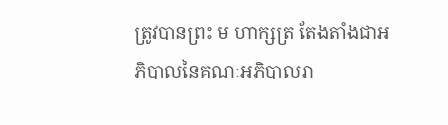ត្រូវបានព្រះ ម ហាក្សត្រ តែងតាំងជាអភិបាលនៃគណៈអភិបាលរា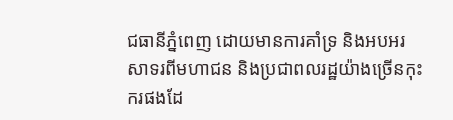ជធានីភ្នំពេញ ដោយមានការគាំទ្រ និងអបអរសាទរពីមហាជន និងប្រជាពលរដ្ឋយ៉ាងច្រើនកុះករផងដែ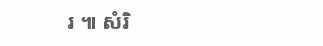រ ៕ សំរិ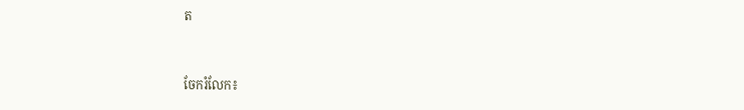ត


ចែករំលែក៖